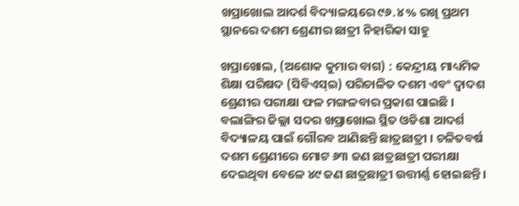ଖପ୍ରାଖୋଲ ଆଦର୍ଶ ବିଦ୍ୟାଳୟରେ ୯୬.୪% ରଖି ପ୍ରଥମ ସ୍ଥାନରେ ଦଶମ ଶ୍ରେଣୀର ଛାତ୍ରୀ ନିହାରିକା ସାହୁ

ଖପ୍ରାଖୋଲ, (ଅଶୋକ କୁମାର ବାଗ) : କେନ୍ଦ୍ରୀୟ ମାଧ୍ୟମିକ ଶିକ୍ଷା ପରିଷଦ (ସିବିଏସ୍‍ଇ) ପରିଚାଳିତ ଦଶମ ଏବଂ ଦ୍ୱାଦଶ ଶ୍ରେଣୀର ପରୀକ୍ଷା ଫଳ ମଙ୍ଗଳବାର ପ୍ରକାଶ ପାଇଛି । ବଲାଙ୍ଗିର ଜିଲ୍ଲା ସଦର ଖପ୍ରାଖୋଲ ସ୍ଥିତ ଓଡିଶା ଆଦର୍ଶ ବିଦ୍ୟାଳୟ ପାଇଁ ଗୌରବ ଆଣିଛନ୍ତି ଛାତ୍ରଛାତ୍ରୀ । ଚଳିତବର୍ଷ ଦଶମ ଶ୍ରେଣୀରେ ମୋଟ ୬୩ ଜଣ ଛାତ୍ରଛାତ୍ରୀ ପରୀକ୍ଷା ଦେଇଥିବା ବେଳେ ୪୯ ଜଣ ଛାତ୍ରଛାତ୍ରୀ ଉତ୍ତୀର୍ଣ୍ଣ ହୋଇଛନ୍ତି ।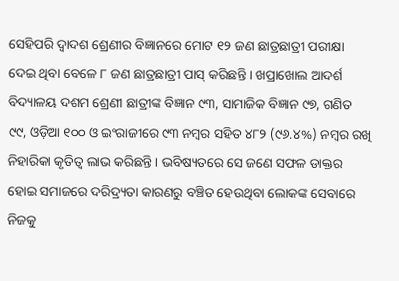ସେହିପରି ଦ୍ୱାଦଶ ଶ୍ରେଣୀର ବିଜ୍ଞାନରେ ମୋଟ ୧୨ ଜଣ ଛାତ୍ରଛାତ୍ରୀ ପରୀକ୍ଷା ଦେଇ ଥିବା ବେଳେ ୮ ଜଣ ଛାତ୍ରଛାତ୍ରୀ ପାସ୍‌ କରିଛନ୍ତି । ଖପ୍ରାଖୋଲ ଆଦର୍ଶ ବିଦ୍ୟାଳୟ ଦଶମ ଶ୍ରେଣୀ ଛାତ୍ରୀଙ୍କ ବିଜ୍ଞାନ ୯୩, ସାମାଜିକ ବିଜ୍ଞାନ ୯୭, ଗଣିତ ୯୯, ଓଡ଼ିଆ ୧୦୦ ଓ ଇଂରାଜୀରେ ୯୩ ନମ୍ବର ସହିତ ୪୮୨ (୯୬.୪%) ନମ୍ବର ରଖି ନିହାରିକା କୃତିତ୍ୱ ଲାଭ କରିଛନ୍ତି । ଭବିଷ୍ୟତରେ ସେ ଜଣେ ସଫଳ ଡାକ୍ତର ହୋଇ ସମାଜରେ ଦରିଦ୍ର୍ୟତା କାରଣରୁ ବଞ୍ଚିତ ହେଉଥିବା ଲୋକଙ୍କ ସେବାରେ ନିଜକୁ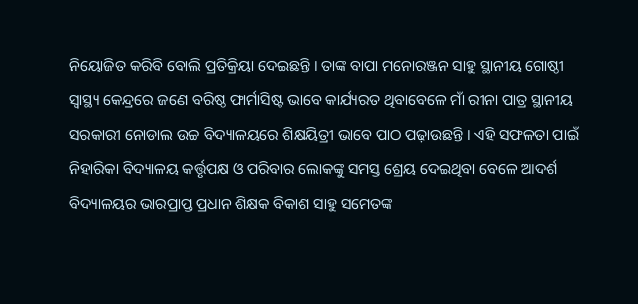ନିୟୋଜିତ କରିବି ବୋଲି ପ୍ରତିକ୍ରିୟା ଦେଇଛନ୍ତି । ତାଙ୍କ ବାପା ମନୋରଞ୍ଜନ ସାହୁ ସ୍ଥାନୀୟ ଗୋଷ୍ଠୀ ସ୍ୱାସ୍ଥ୍ୟ କେନ୍ଦ୍ରରେ ଜଣେ ବରିଷ୍ଠ ଫାର୍ମାସିଷ୍ଟ ଭାବେ କାର୍ଯ୍ୟରତ ଥିବାବେଳେ ମାଁ ରୀନା ପାତ୍ର ସ୍ଥାନୀୟ ସରକାରୀ ନୋଡାଲ ଉଚ୍ଚ ବିଦ୍ୟାଳୟରେ ଶିକ୍ଷୟିତ୍ରୀ ଭାବେ ପାଠ ପଢ଼ାଉଛନ୍ତି । ଏହି ସଫଳତା ପାଇଁ ନିହାରିକା ବିଦ୍ୟାଳୟ କର୍ତ୍ତୃପକ୍ଷ ଓ ପରିବାର ଲୋକଙ୍କୁ ସମସ୍ତ ଶ୍ରେୟ ଦେଇଥିବା ବେଳେ ଆଦର୍ଶ ବିଦ୍ୟାଳୟର ଭାରପ୍ରାପ୍ତ ପ୍ରଧାନ ଶିକ୍ଷକ ବିକାଶ ସାହୁ ସମେତଙ୍କ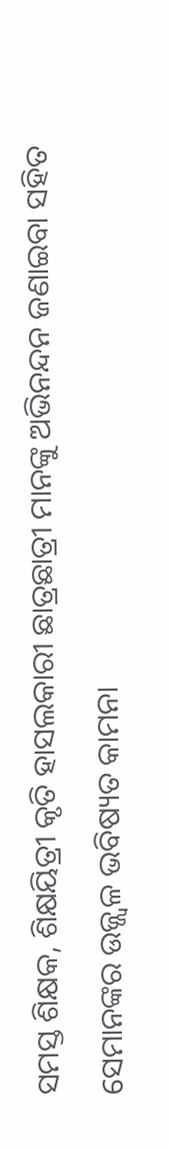ସମସ୍ତ ଶିକ୍ଷକ, ଶିକ୍ଷୟିତ୍ରୀ କୃତି ହାସଲକାରୀ ଛାତ୍ରଛାତ୍ରୀ ମାନଙ୍କୁ ଅଭିନନ୍ଦନ ଜଣାଇବା ସହିତ ସେମାନଙ୍କର ଉଜ୍ଜ୍ୱଳ ଭବିଷ୍ୟତ କାମନା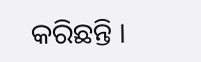କରିଛନ୍ତି ।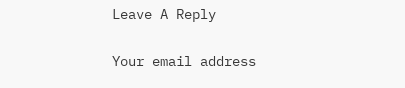Leave A Reply

Your email address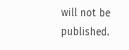will not be published.